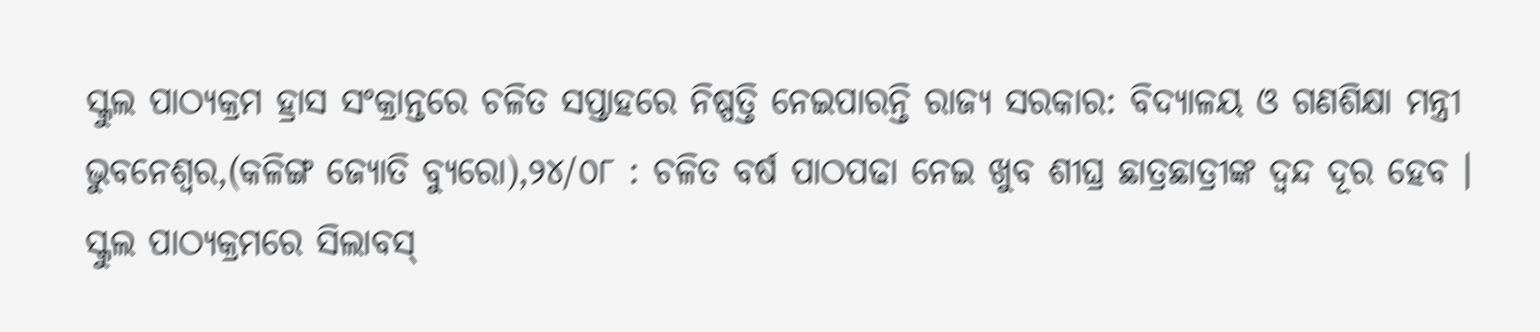ସ୍କୁଲ ପାଠ୍ୟକ୍ରମ ହ୍ରାସ ସଂକ୍ରାନ୍ତରେ ଚଳିତ ସପ୍ତାହରେ ନିଷ୍ପତ୍ତି ନେଇପାରନ୍ତି ରାଜ୍ୟ ସରକାର: ବିଦ୍ୟାଳୟ ଓ ଗଣଶିକ୍ଷା ମନ୍ତ୍ରୀ
ଭୁବନେଶ୍ୱର,(କଳିଙ୍ଗ ଜ୍ୟୋତି ବ୍ୟୁରୋ),୨୪/୦୮ : ଚଳିତ ବର୍ଷ ପାଠପଢା ନେଇ ଖୁବ ଶୀଘ୍ର ଛାତ୍ରଛାତ୍ରୀଙ୍କ ଦ୍ୱନ୍ଦ ଦୂର ହେବ । ସ୍କୁଲ ପାଠ୍ୟକ୍ରମରେ ସିଲାବସ୍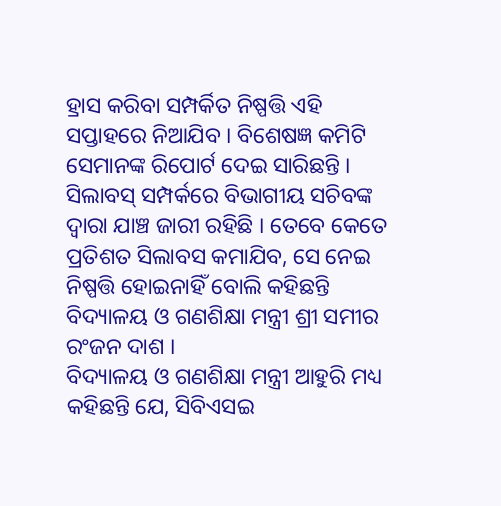ହ୍ରାସ କରିବା ସମ୍ପର୍କିତ ନିଷ୍ପତ୍ତି ଏହି ସପ୍ତାହରେ ନିଆଯିବ । ବିଶେଷଜ୍ଞ କମିଟି ସେମାନଙ୍କ ରିପୋର୍ଟ ଦେଇ ସାରିଛନ୍ତି । ସିଲାବସ୍ ସମ୍ପର୍କରେ ବିଭାଗୀୟ ସଚିବଙ୍କ ଦ୍ୱାରା ଯାଞ୍ଚ ଜାରୀ ରହିଛି । ତେବେ କେତେ ପ୍ରତିଶତ ସିଲାବସ କମାଯିବ, ସେ ନେଇ ନିଷ୍ପତ୍ତି ହୋଇନାହିଁ ବୋଲି କହିଛନ୍ତି ବିଦ୍ୟାଳୟ ଓ ଗଣଶିକ୍ଷା ମନ୍ତ୍ରୀ ଶ୍ରୀ ସମୀର ରଂଜନ ଦାଶ ।
ବିଦ୍ୟାଳୟ ଓ ଗଣଶିକ୍ଷା ମନ୍ତ୍ରୀ ଆହୁରି ମଧ୍ୟ କହିଛନ୍ତି ଯେ, ସିବିଏସଇ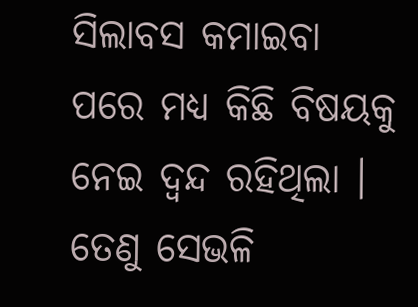ସିଲାବସ କମାଇବା ପରେ ମଧ୍ୟ କିଛି ବିଷୟକୁ ନେଇ ଦ୍ୱନ୍ଦ ରହିଥିଲା । ତେଣୁ ସେଭଳି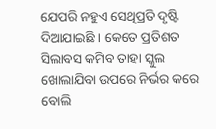ଯେପରି ନହୁଏ ସେଥିପ୍ରତି ଦୃଷ୍ଟି ଦିଆଯାଇଛି । କେତେ ପ୍ରତିଶତ ସିଲାବସ କମିବ ତାହା ସ୍କୁଲ ଖୋଲାଯିବା ଉପରେ ନିର୍ଭର କରେ ବୋଲି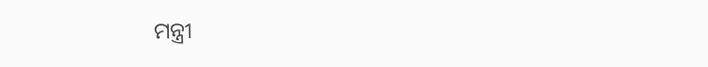ମନ୍ତ୍ରୀ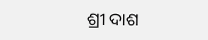ଶ୍ରୀ ଦାଶ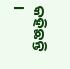କହିଛନ୍ତି ।